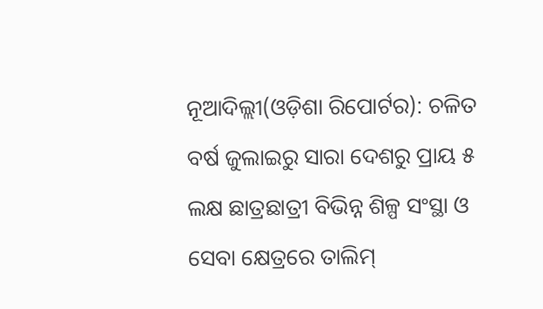ନୂଆଦିଲ୍ଲୀ(ଓଡ଼ିଶା ରିପୋର୍ଟର): ଚଳିତ ବର୍ଷ ଜୁଲାଇରୁ ସାରା ଦେଶରୁ ପ୍ରାୟ ୫ ଲକ୍ଷ ଛାତ୍ରଛାତ୍ରୀ ବିଭିନ୍ନ ଶିଳ୍ପ ସଂସ୍ଥା ଓ ସେବା କ୍ଷେତ୍ରରେ ତାଲିମ୍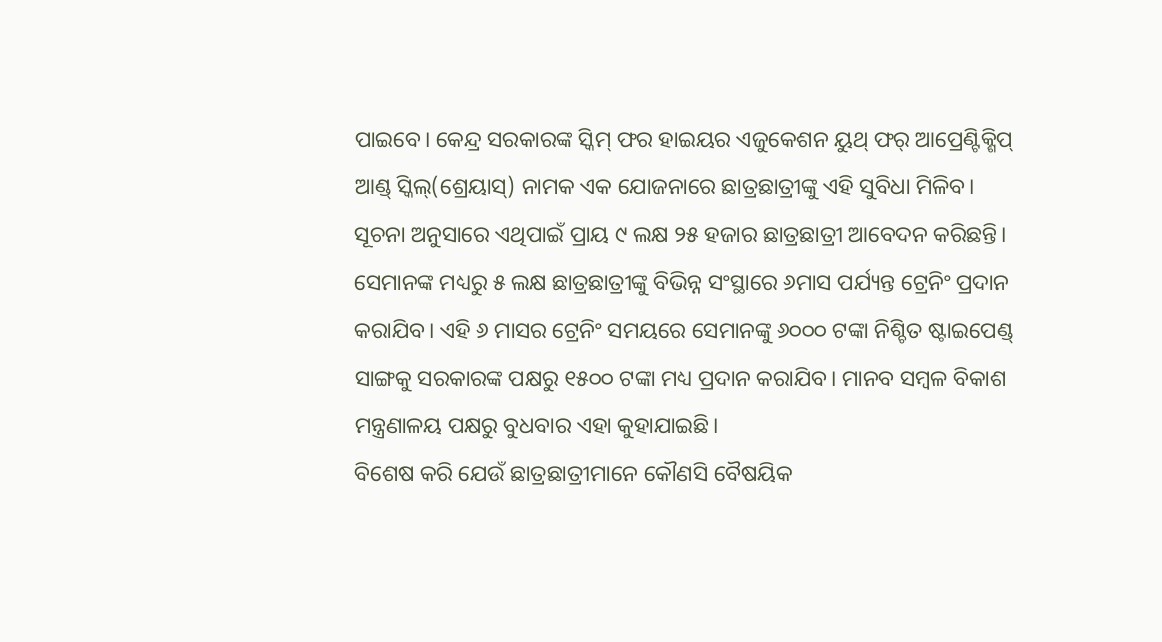ପାଇବେ। କେନ୍ଦ୍ର ସରକାରଙ୍କ ସ୍କିମ୍ ଫର ହାଇୟର ଏଜୁକେଶନ ୟୁଥ୍ ଫର୍ ଆପ୍ରେଣ୍ଟିକ୍ଶିପ୍ ଆଣ୍ଡ୍ ସ୍କିଲ୍(ଶ୍ରେୟାସ୍) ନାମକ ଏକ ଯୋଜନାରେ ଛାତ୍ରଛାତ୍ରୀଙ୍କୁ ଏହି ସୁବିଧା ମିଳିବ।
ସୂଚନା ଅନୁସାରେ ଏଥିପାଇଁ ପ୍ରାୟ ୯ ଲକ୍ଷ ୨୫ ହଜାର ଛାତ୍ରଛାତ୍ରୀ ଆବେଦନ କରିଛନ୍ତି। ସେମାନଙ୍କ ମଧ୍ୟରୁ ୫ ଲକ୍ଷ ଛାତ୍ରଛାତ୍ରୀଙ୍କୁ ବିଭିନ୍ନ ସଂସ୍ଥାରେ ୬ମାସ ପର୍ଯ୍ୟନ୍ତ ଟ୍ରେନିଂ ପ୍ରଦାନ କରାଯିବ। ଏହି ୬ ମାସର ଟ୍ରେନିଂ ସମୟରେ ସେମାନଙ୍କୁ ୬୦୦୦ ଟଙ୍କା ନିଶ୍ଚିତ ଷ୍ଟାଇପେଣ୍ଡ୍ ସାଙ୍ଗକୁ ସରକାରଙ୍କ ପକ୍ଷରୁ ୧୫୦୦ ଟଙ୍କା ମଧ୍ୟ ପ୍ରଦାନ କରାଯିବ। ମାନବ ସମ୍ବଳ ବିକାଶ ମନ୍ତ୍ରଣାଳୟ ପକ୍ଷରୁ ବୁଧବାର ଏହା କୁହାଯାଇଛି।
ବିଶେଷ କରି ଯେଉଁ ଛାତ୍ରଛାତ୍ରୀମାନେ କୌଣସି ବୈଷୟିକ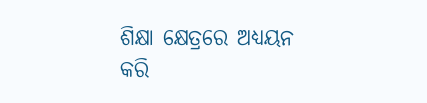ଶିକ୍ଷା କ୍ଷେତ୍ରରେ ଅଧ୍ୟୟନ କରି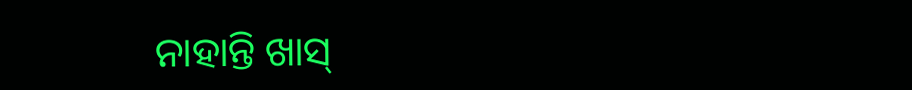ନାହାନ୍ତି ଖାସ୍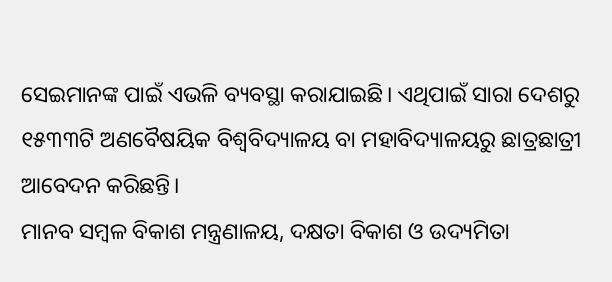ସେଇମାନଙ୍କ ପାଇଁ ଏଭଳି ବ୍ୟବସ୍ଥା କରାଯାଇଛି। ଏଥିପାଇଁ ସାରା ଦେଶରୁ ୧୫୩୩ଟି ଅଣବୈଷୟିକ ବିଶ୍ୱବିଦ୍ୟାଳୟ ବା ମହାବିଦ୍ୟାଳୟରୁ ଛାତ୍ରଛାତ୍ରୀ ଆବେଦନ କରିଛନ୍ତି।
ମାନବ ସମ୍ବଳ ବିକାଶ ମନ୍ତ୍ରଣାଳୟ, ଦକ୍ଷତା ବିକାଶ ଓ ଉଦ୍ୟମିତା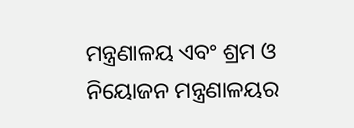ମନ୍ତ୍ରଣାଳୟ ଏବଂ ଶ୍ରମ ଓ ନିୟୋଜନ ମନ୍ତ୍ରଣାଳୟର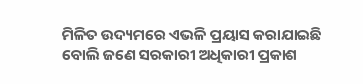ମିଳିତ ଉଦ୍ୟମରେ ଏଭଳି ପ୍ରୟାସ କରାଯାଇଛି ବୋଲି ଜଣେ ସରକାରୀ ଅଧିକାରୀ ପ୍ରକାଶ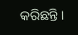କରିଛନ୍ତି।